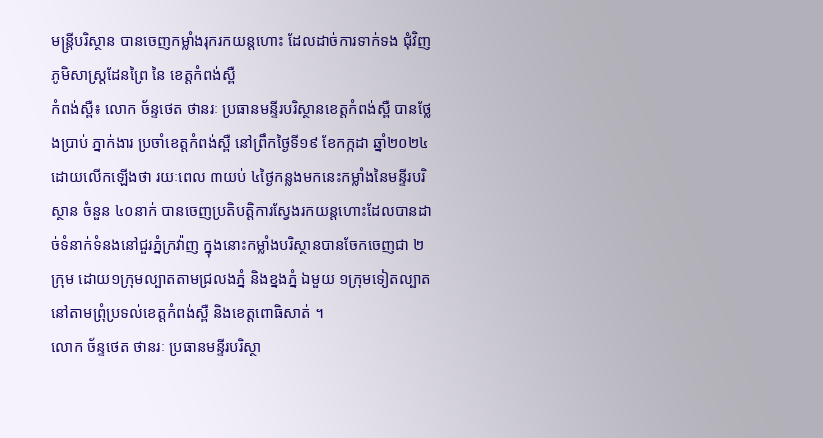មន្ត្រីបរិស្ថាន បានចេញកម្លាំងរុករកយន្តហោះ ដែលដាច់ការទាក់ទង ជុំវិញភូមិសាស្ត្រដែនព្រៃ នៃ ខេត្តកំពង់ស្ពឺ
កំពង់ស្ពឺ៖ លោក ច័ន្ទថេត ថានរៈ ប្រធានមន្ទីរបរិស្ថានខេត្តកំពង់ស្ពឺ បានថ្លែងប្រាប់ ភ្នាក់ងារ ប្រចាំខេត្តកំពង់ស្ពឺ នៅព្រឹកថ្ងៃទី១៩ ខែកក្កដា ឆ្នាំ២០២៤ ដោយលើកឡើងថា រយៈពេល ៣យប់ ៤ថ្ងៃកន្លងមកនេះកម្លាំងនៃមន្ទីរបរិស្ថាន ចំនួន ៤០នាក់ បានចេញប្រតិបត្តិការស្វែងរកយន្តហោះដែលបានដាច់ទំនាក់ទំនងនៅជួរភ្នំក្រវ៉ាញ ក្នុងនោះកម្លាំងបរិស្ថានបានចែកចេញជា ២ក្រុម ដោយ១ក្រុមល្បាតតាមជ្រលងភ្នំ និងខ្នងភ្នំ ឯមួយ ១ក្រុមទៀតល្បាតនៅតាមព្រុំប្រទល់ខេត្តកំពង់ស្ពឺ និងខេត្តពោធិសាត់ ។
លោក ច័ន្ទថេត ថានរៈ ប្រធានមន្ទីរបរិស្ថា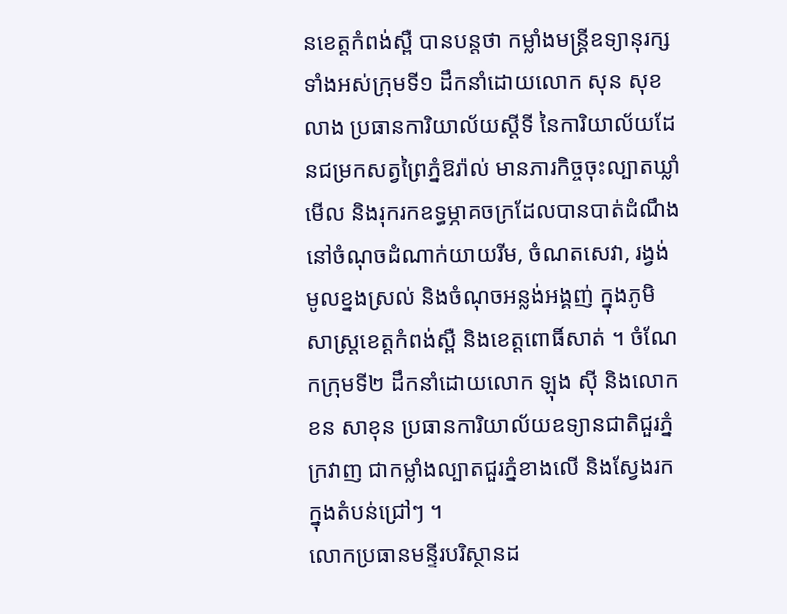នខេត្តកំពង់ស្ពឺ បានបន្តថា កម្លាំងមន្ត្រីឧទ្យានុរក្សទាំងអស់ក្រុមទី១ ដឹកនាំដោយលោក សុន សុខលាង ប្រធានការិយាល័យស្តីទី នៃការិយាល័យដែនជម្រកសត្វព្រៃភ្នំឱរ៉ាល់ មានភារកិច្ចចុះល្បាតឃ្លាំមើល និងរុករកឧទ្ធម្ភាគចក្រដែលបានបាត់ដំណឹង នៅចំណុចដំណាក់យាយរីម, ចំណតសេវា, រង្វង់មូលខ្នងស្រល់ និងចំណុចអន្លង់អង្គញ់ ក្នុងភូមិសាស្ត្រខេត្តកំពង់ស្ពឺ និងខេត្តពោធិ៍សាត់ ។ ចំណែកក្រុមទី២ ដឹកនាំដោយលោក ឡុង ស៊ី និងលោក ខន សាខុន ប្រធានការិយាល័យឧទ្យានជាតិជួរភ្នំក្រវាញ ជាកម្លាំងល្បាតជួរភ្នំខាងលើ និងស្វែងរកក្នុងតំបន់ជ្រៅៗ ។
លោកប្រធានមន្ទីរបរិស្ថានដ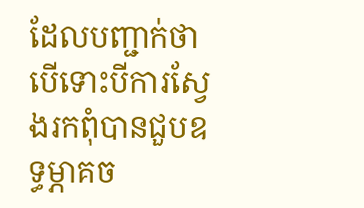ដែលបញ្ជាក់ថា បើទោះបីការស្វែងរកពុំបានជួបឧទ្ធម្ភាគច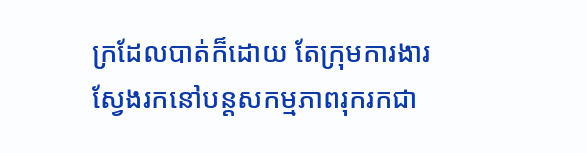ក្រដែលបាត់ក៏ដោយ តែក្រុមការងារស្វែងរកនៅបន្តសកម្មភាពរុករកជា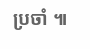ប្រចាំ ៕